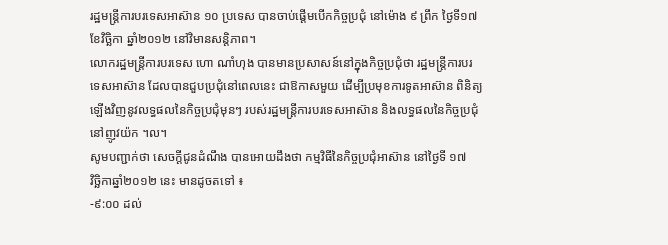រដ្ឋមន្ត្រីការបរទេសអាស៊ាន ១០ ប្រទេស បានចាប់ផ្ដើមបើកកិច្ចប្រជុំ នៅម៉ោង ៩ ព្រឹក ថ្ងៃទី១៧
ខែវិច្ឆិកា ឆ្នាំ២០១២ នៅវិមានសន្តិភាព។
លោករដ្ឋមន្ត្រីការបរទេស ហោ ណាំហុង បានមានប្រសាសន៍នៅក្នុងកិច្ចប្រជុំថា រដ្ឋមន្ត្រីការបរ
ទេសអាស៊ាន ដែលបានជួបប្រជុំនៅពេលនេះ ជាឱកាសមួយ ដើម្បីប្រមុខការទូតអាស៊ាន ពិនិត្យ
ឡើងវិញនូវលទ្ធផលនៃកិច្ចប្រជុំមុនៗ របស់រដ្ឋមន្ត្រីការបរទេសអាស៊ាន និងលទ្ធផលនៃកិច្ចប្រជុំ
នៅញូវយ៉ក ។ល។
សូមបញ្ជាក់ថា សេចក្ដីជូនដំណឹង បានអោយដឹងថា កម្មវិធីនៃកិច្ចប្រជុំអាស៊ាន នៅថ្ងៃទី ១៧
វិច្ឆិកាឆ្នាំ២០១២ នេះ មានដូចតទៅ ៖
-៩:០០ ដល់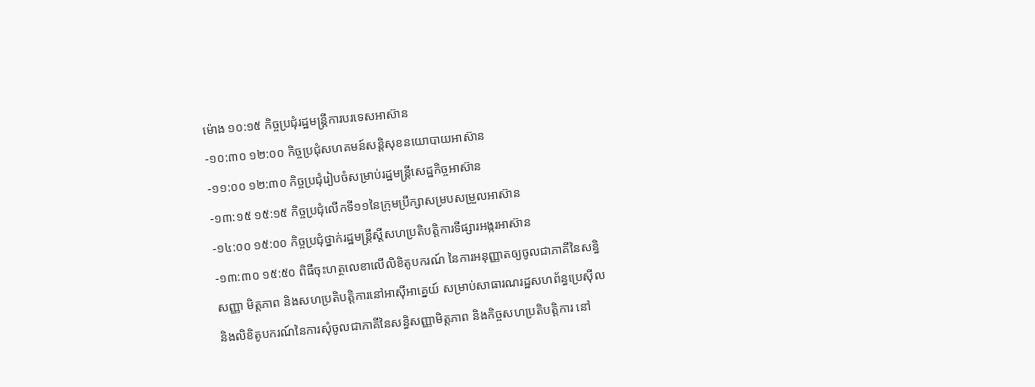ម៉ោង ១០:១៥ កិច្ចប្រជុំរដ្ឋមន្ត្រីការបរទេសអាស៊ាន
-១០:៣០ ១២:០០ កិច្ចប្រជុំសហគមន៍សន្តិសុខនយោបាយអាស៊ាន
-១១:០០ ១២:៣០ កិច្ចប្រជុំរៀបចំសម្រាប់រដ្ឋមន្ត្រីសេដ្ឋកិច្ចអាស៊ាន
-១៣:១៥ ១៥:១៥ កិច្ចប្រជុំលើកទី១១នៃក្រុមប្រឹក្សាសម្របសម្រួលអាស៊ាន
-១៤:០០ ១៥:០០ កិច្ចប្រជុំថ្នាក់រដ្ឋមន្ត្រីស្តីសហប្រតិបត្តិការទីផ្សារអង្ករអាស៊ាន
-១៣:៣០ ១៥:៥០ ពិធីចុះហត្ថលេខាលើលិខិតូបករណ៍ នៃការអនុញ្ញាតឲ្យចូលជាភាគីនៃសន្ធិ
សញ្ញា មិត្តភាព និងសហប្រតិបត្តិការនៅអាស៊ីអាគ្នេយ៍ សម្រាប់សាធារណរដ្ឋសហព័ន្ធប្រេស៊ីល
និងលិខិតូបករណ៍នៃការសុំចូលជាភាគីនៃសន្ធិសញ្ញាមិត្តភាព និងកិច្ចសហប្រតិបត្តិការ នៅ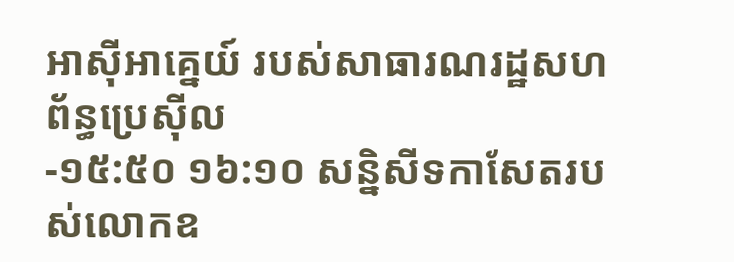អាស៊ីអាគ្នេយ៍ របស់សាធារណរដ្ឋសហព័ន្ធប្រេស៊ីល
-១៥:៥០ ១៦:១០ សន្និសីទកាសែតរបស់លោកឧ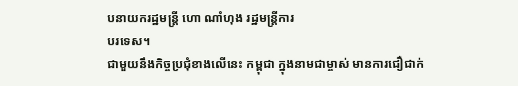បនាយករដ្ឋមន្ត្រី ហោ ណាំហុង រដ្ឋមន្ត្រីការ
បរទេស។
ជាមួយនឹងកិច្ចប្រជុំខាងលើនេះ កម្ពុជា ក្នុងនាមជាម្ចាស់ មានការជឿជាក់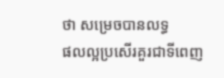ថា សម្រេចបានលទ្ធ
ផលល្អប្រសើរគួរជាទីពេញ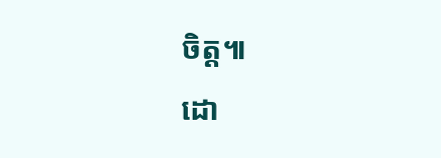ចិត្ត៕
ដោ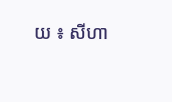យ ៖ សីហា